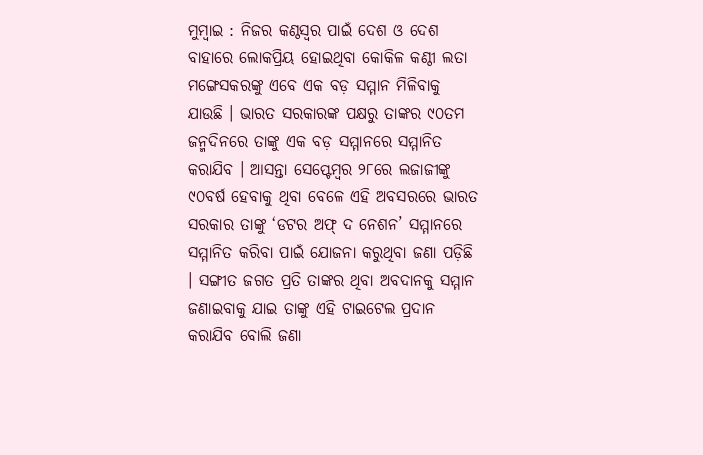ମୁମ୍ବାଇ : ନିଜର କଣ୍ଠସ୍ୱର ପାଇଁ ଦେଶ ଓ ଦେଶ ବାହାରେ ଲୋକପ୍ରିୟ ହୋଇଥିବା କୋକିଳ କଣ୍ଠୀ ଲତା ମଙ୍ଗେସକରଙ୍କୁ ଏବେ ଏକ ବଡ଼ ସମ୍ମାନ ମିଳିବାକୁ ଯାଉଛି । ଭାରତ ସରକାରଙ୍କ ପକ୍ଷରୁ ତାଙ୍କର ୯୦ତମ ଜନ୍ମଦିନରେ ତାଙ୍କୁ ଏକ ବଡ଼ ସମ୍ମାନରେ ସମ୍ମାନିତ କରାଯିବ । ଆସନ୍ତା ସେପ୍ଟେମ୍ବର ୨୮ରେ ଲଜାଜୀଙ୍କୁ ୯୦ବର୍ଷ ହେବାକୁ ଥିବା ବେଳେ ଏହି ଅବସରରେ ଭାରତ ସରକାର ତାଙ୍କୁ ‘ଡଟର ଅଫ୍ ଦ ନେଶନ’ ସମ୍ମାନରେ ସମ୍ମାନିତ କରିବା ପାଇଁ ଯୋଜନା କରୁଥିବା ଜଣା ପଡ଼ିଛି । ସଙ୍ଗୀତ ଜଗତ ପ୍ରତି ତାଙ୍କର ଥିବା ଅବଦାନକୁ ସମ୍ମାନ ଜଣାଇବାକୁ ଯାଇ ତାଙ୍କୁ ଏହି ଟାଇଟେଲ ପ୍ରଦାନ କରାଯିବ ବୋଲି ଜଣା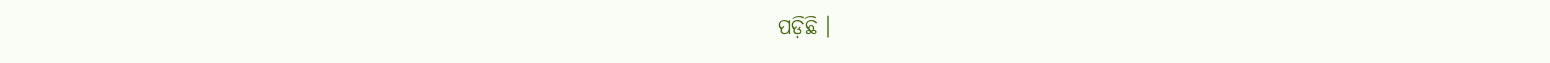ପଡ଼ିଛି ।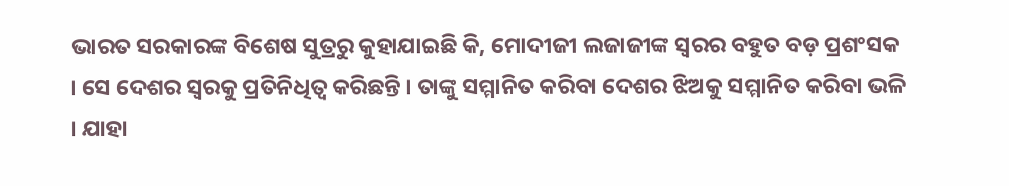ଭାରତ ସରକାରଙ୍କ ବିଶେଷ ସୁତ୍ରରୁ କୁହାଯାଇଛି କି, ମୋଦୀଜୀ ଲଜାଜୀଙ୍କ ସ୍ୱରର ବହୁତ ବଡ଼ ପ୍ରଶଂସକ । ସେ ଦେଶର ସ୍ୱରକୁ ପ୍ରତିନିଧିତ୍ୱ କରିଛନ୍ତି । ତାଙ୍କୁ ସମ୍ମାନିତ କରିବା ଦେଶର ଝିଅକୁ ସମ୍ମାନିତ କରିବା ଭଳି । ଯାହା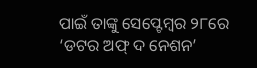ପାଇଁ ତାଙ୍କୁ ସେପ୍ଟେମ୍ବର ୨୮ରେ ‘ଡଟର ଅଫ୍ ଦ ନେଶନ’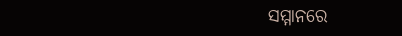ସମ୍ମାନରେ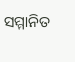ସମ୍ମାନିତ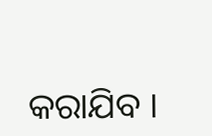କରାଯିବ ।